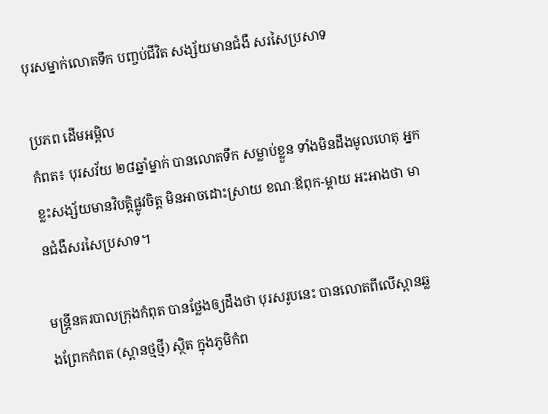បុរសម្នាក់លោតទឹក បញ្ចប់ជីវិត សង្ស័យមានជំងឺ សរសៃប្រសាទ

ប្រភព ដើមអម្ពិល
កំពត៖ បុរសវ័យ ២៨ឆ្នាំម្នាក់ បានលោតទឹក សម្លាប់ខ្លួន ទាំងមិនដឹងមូលហេតុ អ្នកខ្លះសង្ស័យមានវិបត្តិផ្លូវចិត្ត មិនអាចដោះស្រាយ ខណៈឪពុក-ម្តាយ អះអាងថា មានជំងឺសរសៃប្រសាទ។

មន្រ្តីនគរបាលក្រុងកំពុត បានថ្លែងឲ្យដឹងថា បុរសរូបនេះ បានលោតពីលើស្ពានឆ្លងព្រែកកំពត (ស្ពានថ្មថ្មី) ស្ថិត ក្នុងភូមិកំព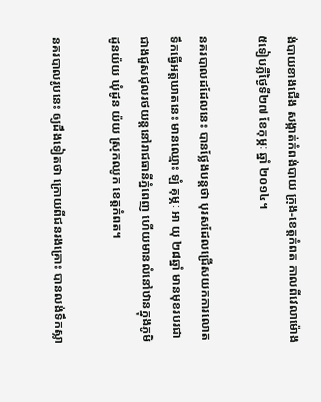ង់បាយខាងជើង សង្កាត់កំពង់បាយ ក្រុង-ខេត្តកំពត កាលពីវេលាម៉ោង ៥ទៀបភ្លឺថ្ងៃទី២៧ ខែកុម្ភៈ ឆ្នាំ ២០១៤។

នគរបាលដដែលនេះ បានថ្លែងបន្តថា បុរសដែលជ្រើសយកការលោតទឹកធ្វើអត្តឃាតនេះ មានឈ្មោះ ឡំ គុម្ភៈ ឣា យុ ២៨ឆ្នាំ មានមុខរបរជាជាងជួសជុលរថយន្តនៅរាជធានីភ្នំពេញ ហើយមានលំនៅឋានក្នុងភូមិដូនយ៉យ ឃុំដូន យ៉យ ស្រុកឈូក ខេត្តកំពត។

នគរបាលរូបនេះ ឲ្យដឹងទៀតថា ក្រោយពីជនរងគ្រោះ បានលង់ទឹកស្លា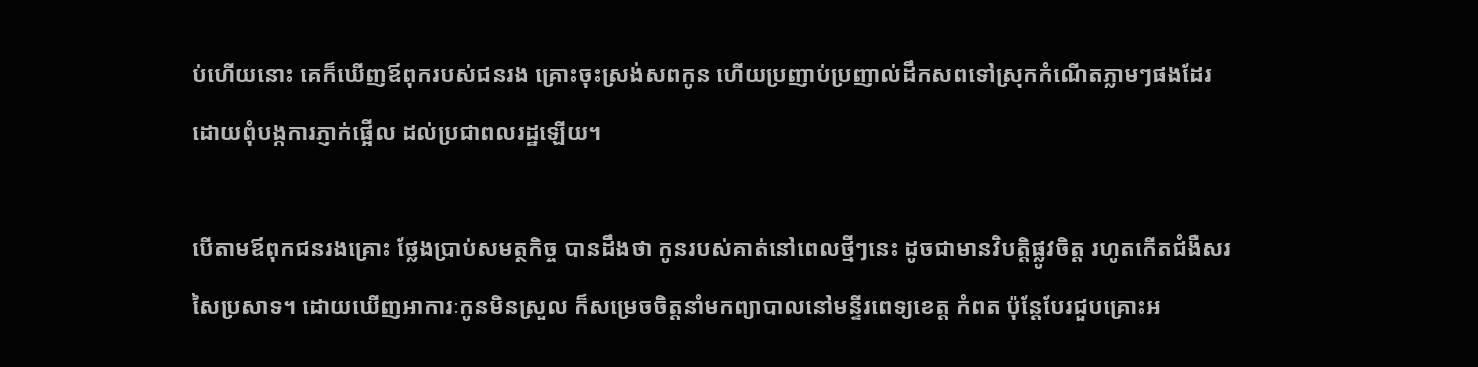ប់ហើយនោះ គេក៏ឃើញឪពុករបស់ជនរង គ្រោះចុះស្រង់សពកូន ហើយប្រញាប់ប្រញាល់ដឹកសពទៅស្រុកកំណើតភ្លាមៗផងដែរ ដោយពុំបង្កការភ្ញាក់ផ្អើល ដល់ប្រជាពលរដ្ឋឡើយ។

បើតាមឪពុកជនរងគ្រោះ ថ្លែងប្រាប់សមត្ថកិច្ច បានដឹងថា កូនរបស់គាត់នៅពេលថ្មីៗនេះ ដូចជាមានវិបត្តិផ្លូវចិត្ត រហូតកើតជំងឺសរសៃប្រសាទ។ ដោយឃើញអាការៈកូនមិនស្រួល ក៏សម្រេចចិត្តនាំមកព្យាបាលនៅមន្ទីរពេទ្យខេត្ត កំពត ប៉ុន្តែបែរជួបគ្រោះអ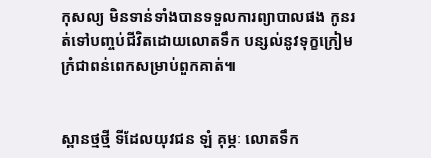កុសល្យ មិនទាន់ទាំងបានទទួលការព្យាបាលផង កូនរត់ទៅបញ្ចប់ជីវិតដោយលោតទឹក បន្សល់នូវទុក្ខក្រៀមក្រំជាពន់ពេកសម្រាប់ពួកគាត់៕


ស្ពានថ្មថ្មី ទីដែលយុវជន ឡំ គុម្ភៈ លោតទឹក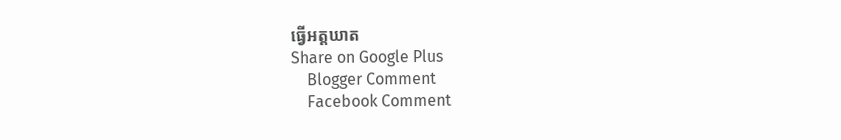ធ្វើអត្តឃាត
Share on Google Plus
    Blogger Comment
    Facebook Comment